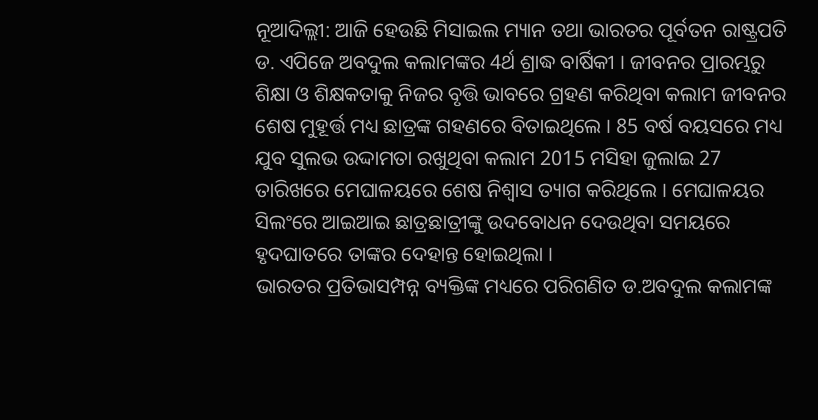ନୂଆଦିଲ୍ଲୀ: ଆଜି ହେଉଛି ମିସାଇଲ ମ୍ୟାନ ତଥା ଭାରତର ପୂର୍ବତନ ରାଷ୍ଟ୍ରପତି ଡ. ଏପିଜେ ଅବଦୁଲ କଲାମଙ୍କର 4ର୍ଥ ଶ୍ରାଦ୍ଧ ବାର୍ଷିକୀ । ଜୀବନର ପ୍ରାରମ୍ଭରୁ ଶିକ୍ଷା ଓ ଶିକ୍ଷକତାକୁ ନିଜର ବୃତ୍ତି ଭାବରେ ଗ୍ରହଣ କରିଥିବା କଲାମ ଜୀବନର ଶେଷ ମୁହୂର୍ତ୍ତ ମଧ୍ୟ ଛାତ୍ରଙ୍କ ଗହଣରେ ବିତାଇଥିଲେ । 85 ବର୍ଷ ବୟସରେ ମଧ୍ୟ ଯୁବ ସୁଲଭ ଉଦ୍ଦାମତା ରଖୁଥିବା କଲାମ 2015 ମସିହା ଜୁଲାଇ 27 ତାରିଖରେ ମେଘାଳୟରେ ଶେଷ ନିଶ୍ବାସ ତ୍ୟାଗ କରିଥିଲେ । ମେଘାଳୟର ସିଲଂରେ ଆଇଆଇ ଛାତ୍ରଛାତ୍ରୀଙ୍କୁ ଉଦବୋଧନ ଦେଉଥିବା ସମୟରେ ହୃଦଘାତରେ ତାଙ୍କର ଦେହାନ୍ତ ହୋଇଥିଲା ।
ଭାରତର ପ୍ରତିଭାସମ୍ପନ୍ନ ବ୍ୟକ୍ତିଙ୍କ ମଧ୍ୟରେ ପରିଗଣିତ ଡ.ଅବଦୁଲ କଲାମଙ୍କ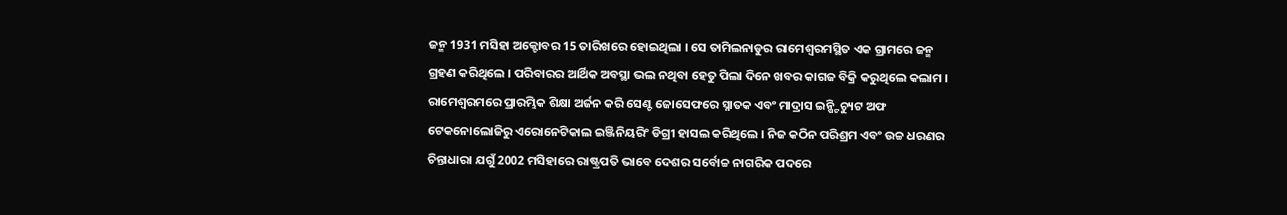ଜନ୍ମ 1931 ମସିହା ଅକ୍ଟୋବର 15 ତାରିଖରେ ହୋଇଥିଲା । ସେ ତାମିଲନାଡୁର ରାମେଶ୍ବରମସ୍ଥିତ ଏକ ଗ୍ରାମରେ ଜନ୍ମ ଗ୍ରହଣ କରିଥିଲେ । ପରିବାରର ଆର୍ଥିକ ଅବସ୍ଥା ଭଲ ନଥିବା ହେତୁ ପିଲା ଦିନେ ଖବର କାଗଜ ବିକ୍ରି କରୁଥିଲେ କଲାମ । ରାମେଶ୍ବରମରେ ପ୍ରାରମ୍ଭିକ ଶିକ୍ଷା ଅର୍ଜନ କରି ସେଣ୍ଟ ଜୋସେଫରେ ସ୍ନାତକ ଏବଂ ମାଦ୍ରାସ ଇନ୍ଷ୍ଟିଚ୍ୟୁଟ ଅଫ ଟେକନୋଲୋଜିରୁ ଏରୋନେଟିକାଲ ଇଞ୍ଜିନିୟରିଂ ଡିଗ୍ରୀ ହାସଲ କରିଥିଲେ । ନିଜ କଠିନ ପରିଶ୍ରମ ଏବଂ ଉଚ୍ଚ ଧରଣର ଚିନ୍ତାଧାରା ଯଗୁଁ 2002 ମସିହାରେ ରାଷ୍ଟ୍ରପତି ଭାବେ ଦେଶର ସର୍ବୋଚ୍ଚ ନାଗରିକ ପଦରେ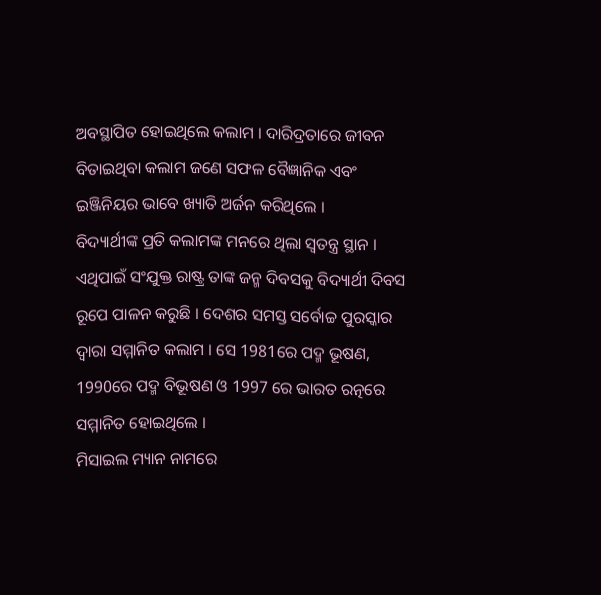ଅବସ୍ଥାପିତ ହୋଇଥିଲେ କଲାମ । ଦାରିଦ୍ରତାରେ ଜୀବନ ବିତାଇଥିବା କଲାମ ଜଣେ ସଫଳ ବୈଜ୍ଞାନିକ ଏବଂ ଇଞ୍ଜିନିୟର ଭାବେ ଖ୍ୟାତି ଅର୍ଜନ କରିଥିଲେ ।
ବିଦ୍ୟାର୍ଥୀଙ୍କ ପ୍ରତି କଲାମଙ୍କ ମନରେ ଥିଲା ସ୍ବତନ୍ତ୍ର ସ୍ଥାନ । ଏଥିପାଇଁ ସଂଯୁକ୍ତ ରାଷ୍ଟ୍ର ତାଙ୍କ ଜନ୍ମ ଦିବସକୁ ବିଦ୍ୟାର୍ଥୀ ଦିବସ ରୂପେ ପାଳନ କରୁଛି । ଦେଶର ସମସ୍ତ ସର୍ବୋଚ୍ଚ ପୁରସ୍କାର ଦ୍ବାରା ସମ୍ମାନିତ କଲାମ । ସେ 1981ରେ ପଦ୍ମ ଭୂଷଣ, 1990ରେ ପଦ୍ମ ବିଭୂଷଣ ଓ 1997 ରେ ଭାରତ ରତ୍ନରେ ସମ୍ମାନିତ ହୋଇଥିଲେ ।
ମିସାଇଲ ମ୍ୟାନ ନାମରେ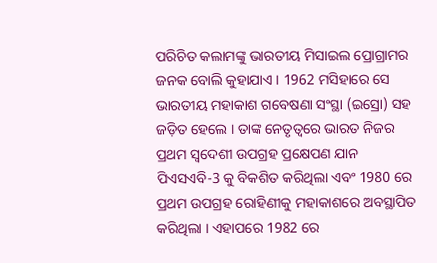ପରିଚିତ କଲାମଙ୍କୁ ଭାରତୀୟ ମିସାଇଲ ପ୍ରୋଗ୍ରାମର ଜନକ ବୋଲି କୁହାଯାଏ । 1962 ମସିହାରେ ସେ ଭାରତୀୟ ମହାକାଶ ଗବେଷଣା ସଂସ୍ଥା (ଇସ୍ରୋ) ସହ ଜଡ଼ିତ ହେଲେ । ତାଙ୍କ ନେତୃତ୍ବରେ ଭାରତ ନିଜର ପ୍ରଥମ ସ୍ବଦେଶୀ ଉପଗ୍ରହ ପ୍ରକ୍ଷେପଣ ଯାନ ପିଏସଏବି-3 କୁ ବିକଶିତ କରିଥିଲା ଏବଂ 1980 ରେ ପ୍ରଥମ ଉପଗ୍ରହ ରୋହିଣୀକୁ ମହାକାଶରେ ଅବସ୍ଥାପିତ କରିଥିଲା । ଏହାପରେ 1982 ରେ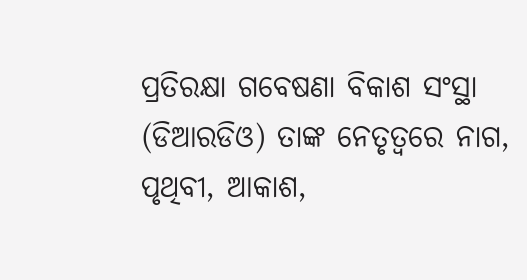ପ୍ରତିରକ୍ଷା ଗବେଷଣା ବିକାଶ ସଂସ୍ଥା (ଡିଆରଡିଓ) ତାଙ୍କ ନେତୃତ୍ବରେ ନାଗ, ପୃଥିବୀ, ଆକାଶ,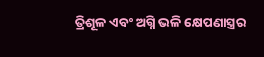ତ୍ରିଶୂଳ ଏବଂ ଅଗ୍ନି ଭଳି କ୍ଷେପଣାସ୍ତ୍ରର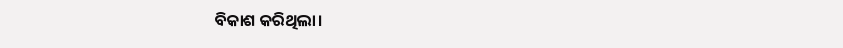ବିକାଶ କରିଥିଲା।